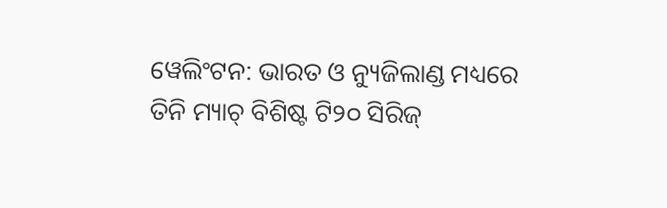ୱେଲିଂଟନ: ଭାରତ ଓ ନ୍ୟୁଜିଲାଣ୍ଡ ମଧ୍ୟରେ ତିନି ମ୍ୟାଚ୍ ବିଶିଷ୍ଟ ଟି୨୦ ସିରିଜ୍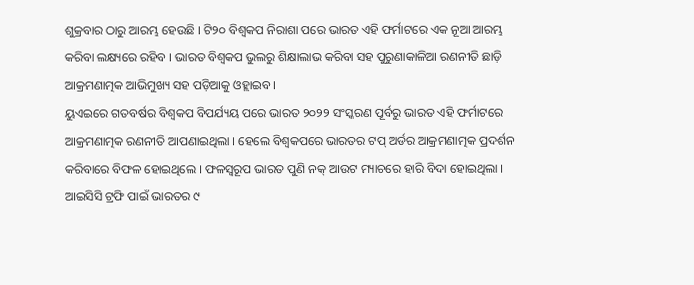ଶୁକ୍ରବାର ଠାରୁ ଆରମ୍ଭ ହେଉଛି । ଟି୨୦ ବିଶ୍ୱକପ ନିରାଶା ପରେ ଭାରତ ଏହି ଫର୍ମାଟରେ ଏକ ନୂଆ ଆରମ୍ଭ କରିବା ଲକ୍ଷ୍ୟରେ ରହିବ । ଭାରତ ବିଶ୍ୱକପ ଭୁଲରୁ ଶିକ୍ଷାଲାଭ କରିବା ସହ ପୁରୁଣାକାଳିଆ ରଣନୀତି ଛାଡ଼ି ଆକ୍ରମଣାତ୍ମକ ଆଭିମୁଖ୍ୟ ସହ ପଡ଼ିଆକୁ ଓହ୍ଲାଇବ ।
ୟୁଏଇରେ ଗତବର୍ଷର ବିଶ୍ୱକପ ବିପର୍ଯ୍ୟୟ ପରେ ଭାରତ ୨୦୨୨ ସଂସ୍କରଣ ପୂର୍ବରୁ ଭାରତ ଏହି ଫର୍ମାଟରେ ଆକ୍ରମଣାତ୍ମକ ରଣନୀତି ଆପଣାଇଥିଲା । ହେଲେ ବିଶ୍ୱକପରେ ଭାରତର ଟପ୍ ଅର୍ଡର ଆକ୍ରମଣାତ୍ମକ ପ୍ରଦର୍ଶନ କରିବାରେ ବିଫଳ ହୋଇଥିଲେ । ଫଳସ୍ୱରୂପ ଭାରତ ପୁଣି ନକ୍ ଆଉଟ ମ୍ୟାଚରେ ହାରି ବିଦା ହୋଇଥିଲା । ଆଇସିସି ଟ୍ରଫି ପାଇଁ ଭାରତର ୯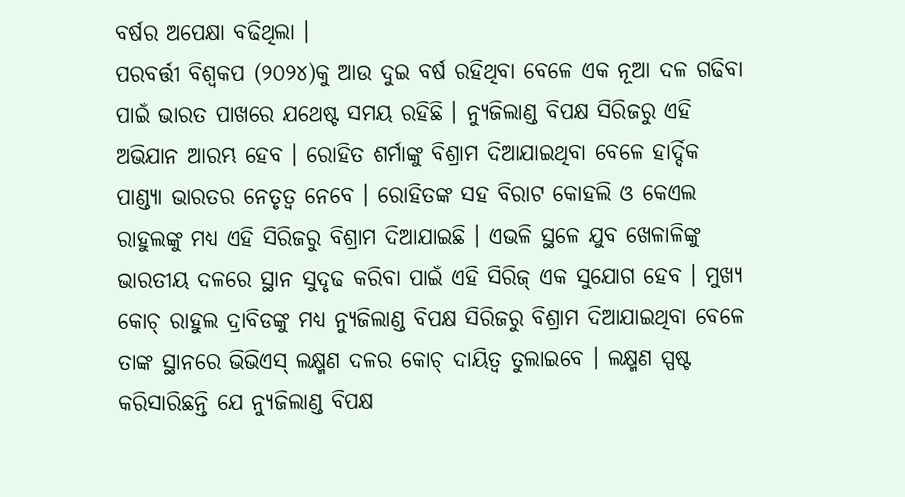ବର୍ଷର ଅପେକ୍ଷା ବଢିଥିଲା ।
ପରବର୍ତ୍ତୀ ବିଶ୍ୱକପ (୨୦୨୪)କୁ ଆଉ ଦୁଇ ବର୍ଷ ରହିଥିବା ବେଳେ ଏକ ନୂଆ ଦଳ ଗଢିବା ପାଇଁ ଭାରତ ପାଖରେ ଯଥେଷ୍ଟ ସମୟ ରହିଛି । ନ୍ୟୁଜିଲାଣ୍ଡ ବିପକ୍ଷ ସିରିଜରୁ ଏହି ଅଭିଯାନ ଆରମ୍ଭ ହେବ । ରୋହିତ ଶର୍ମାଙ୍କୁ ବିଶ୍ରାମ ଦିଆଯାଇଥିବା ବେଳେ ହାର୍ଦ୍ଦିକ ପାଣ୍ଡ୍ୟା ଭାରତର ନେତୃତ୍ୱ ନେବେ । ରୋହିତଙ୍କ ସହ ବିରାଟ କୋହଲି ଓ କେଏଲ ରାହୁଲଙ୍କୁ ମଧ୍ୟ ଏହି ସିରିଜରୁ ବିଶ୍ରାମ ଦିଆଯାଇଛି । ଏଭଳି ସ୍ଥଳେ ଯୁବ ଖେଳାଳିଙ୍କୁ ଭାରତୀୟ ଦଳରେ ସ୍ଥାନ ସୁଦୃଢ କରିବା ପାଇଁ ଏହି ସିରିଜ୍ ଏକ ସୁଯୋଗ ହେବ । ମୁଖ୍ୟ କୋଚ୍ ରାହୁଲ ଦ୍ରାବିଡଙ୍କୁ ମଧ୍ୟ ନ୍ୟୁଜିଲାଣ୍ଡ ବିପକ୍ଷ ସିରିଜରୁ ବିଶ୍ରାମ ଦିଆଯାଇଥିବା ବେଳେ ତାଙ୍କ ସ୍ଥାନରେ ଭିଭିଏସ୍ ଲକ୍ଷ୍ମଣ ଦଳର କୋଚ୍ ଦାୟିତ୍ୱ ତୁଲାଇବେ । ଲକ୍ଷ୍ମଣ ସ୍ପଷ୍ଟ କରିସାରିଛନ୍ତି ଯେ ନ୍ୟୁଜିଲାଣ୍ଡ ବିପକ୍ଷ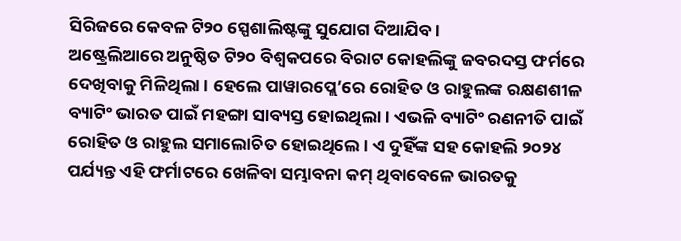ସିରିଜରେ କେବଳ ଟି୨୦ ସ୍ପେଶାଲିଷ୍ଟଙ୍କୁ ସୁଯୋଗ ଦିଆଯିବ ।
ଅଷ୍ଟ୍ରେଲିଆରେ ଅନୁଷ୍ଠିତ ଟି୨୦ ବିଶ୍ୱକପରେ ବିରାଟ କୋହଲିଙ୍କୁ ଜବରଦସ୍ତ ଫର୍ମରେ ଦେଖିବାକୁ ମିଳିଥିଲା । ହେଲେ ପାୱାରପ୍ଲେ’ରେ ରୋହିତ ଓ ରାହୁଲଙ୍କ ରକ୍ଷଣଶୀଳ ବ୍ୟାଟିଂ ଭାରତ ପାଇଁ ମହଙ୍ଗା ସାବ୍ୟସ୍ତ ହୋଇଥିଲା । ଏଭଳି ବ୍ୟାଟିଂ ରଣନୀତି ପାଇଁ ରୋହିତ ଓ ରାହୁଲ ସମାଲୋଚିତ ହୋଇଥିଲେ । ଏ ଦୁହିଁଙ୍କ ସହ କୋହଲି ୨୦୨୪ ପର୍ଯ୍ୟନ୍ତ ଏହି ଫର୍ମାଟରେ ଖେଳିବା ସମ୍ଭାବନା କମ୍ ଥିବାବେଳେ ଭାରତକୁ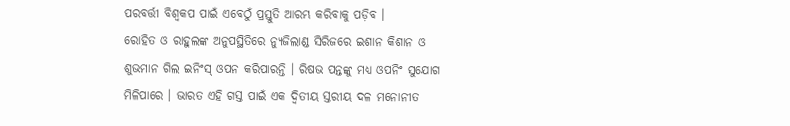ପରବର୍ତ୍ତୀ ବିଶ୍ୱକପ ପାଇଁ ଏବେଠୁଁ ପ୍ରସ୍ତୁତି ଆରମ୍ଭ କରିବାକୁ ପଡ଼ିବ ।
ରୋହିତ ଓ ରାହୁଲଙ୍କ ଅନୁପସ୍ଥିତିରେ ନ୍ୟୁଜିଲାଣ୍ଡ ସିରିଜରେ ଇଶାନ କିଶାନ ଓ ଶୁଭମାନ ଗିଲ ଇନିଂସ୍ ଓପନ କରିପାରନ୍ତି । ରିଷଭ ପନ୍ତଙ୍କୁ ମଧ୍ୟ ଓପନିଂ ସୁଯୋଗ ମିଳିପାରେ । ଭାରତ ଏହି ଗସ୍ତ ପାଇଁ ଏକ ଦ୍ୱିତୀୟ ସ୍ତରୀୟ ଦଳ ମନୋନୀତ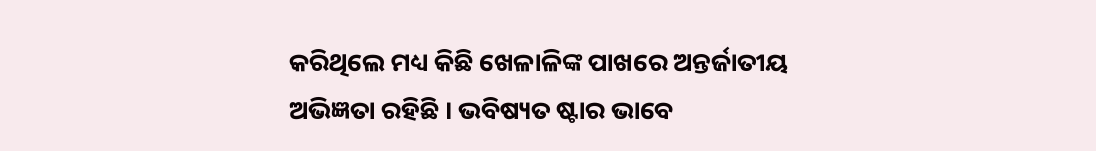କରିଥିଲେ ମଧ୍ୟ କିଛି ଖେଳାଳିଙ୍କ ପାଖରେ ଅନ୍ତର୍ଜାତୀୟ ଅଭିଜ୍ଞତା ରହିଛି । ଭବିଷ୍ୟତ ଷ୍ଟାର ଭାବେ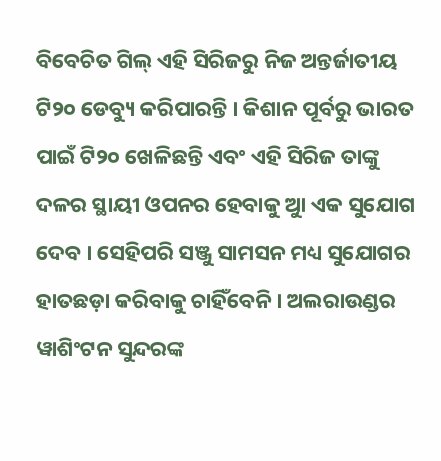ବିବେଚିତ ଗିଲ୍ ଏହି ସିରିଜରୁ ନିଜ ଅନ୍ତର୍ଜାତୀୟ ଟି୨୦ ଡେବ୍ୟୁ କରିପାରନ୍ତି । କିଶାନ ପୂର୍ବରୁ ଭାରତ ପାଇଁ ଟି୨୦ ଖେଳିଛନ୍ତି ଏବଂ ଏହି ସିରିଜ ତାଙ୍କୁ ଦଳର ସ୍ଥାୟୀ ଓପନର ହେବାକୁ ଆୁ ଏକ ସୁଯୋଗ ଦେବ । ସେହିପରି ସଞ୍ଜୁ ସାମସନ ମଧ୍ୟ ସୁଯୋଗର ହାତଛଡ଼ା କରିବାକୁ ଚାହିଁବେନି । ଅଲରାଉଣ୍ଡର ୱାଶିଂଟନ ସୁନ୍ଦରଙ୍କ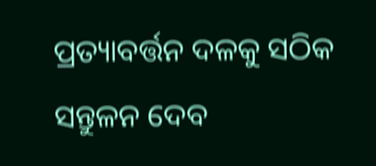ପ୍ରତ୍ୟାବର୍ତ୍ତନ ଦଳକୁ ସଠିକ ସନ୍ତୁଳନ ଦେବ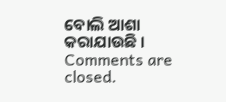ବୋଲି ଆଶା କରାଯାଉଛି ।
Comments are closed.